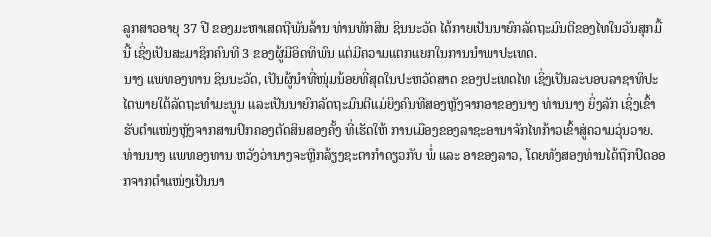ລູກສາວອາຍຸ 37 ປີ ຂອງມະຫາເສດຖີພັນລ້ານ ທ່ານທັກສິນ ຊິນນະວັດ ໄດ້ກາຍເປັນນາຍົກລັດຖະມົນຕີຂອງໄທໃນວັນສຸກມື້ນີ້ ເຊິ່ງເປັນສະມາຊິກຄົນທີ 3 ຂອງຜູ້ມີອິດທິພົນ ແຕ່ມີຄວາມແຕກແຍກໃນການນຳພາປະເທດ.
ນາງ ແພທອງທານ ຊິນນະວັດ, ເປັນຜູ້ນໍາທີ່ໜຸ່ມນ້ອຍທີ່ສຸດໃນປະຫວັດສາດ ຂອງປະເທດໄທ ເຊິ່ງເປັນລະບອບລາຊາທິປະໄຕພາຍໃຕ້ລັດຖະທໍາມະນູນ ແລະເປັນນາຍົກລັດຖະມົນຕີແມ່ຍິງຄົນທີສອງຫຼັງຈາກອາຂອງນາງ ທ່ານນາງ ຍິ່ງລັກ ເຊິ່ງເຂົ້າຮັບຕໍາແໜ່ງຫຼັງຈາກສານປົກຄອງຕັດສິນສອງຄັ້ງ ທີ່ເຮັດໃຫ້ ການເມືອງຂອງລາຊະອານາຈັກໄທກ້າວເຂົ້າສູ່ຄວາມວຸ່ນວາຍ.
ທ່ານນາງ ແພທອງທານ ຫວັງວ່ານາງຈະຫຼີກລ້ຽງຊະຕາກຳດຽວກັບ ພໍ່ ແລະ ອາຂອງລາວ, ໂດຍທັງສອງທ່ານໄດ້ຖືກປົດອອກຈາກຕໍາແໜ່ງເປັນນາ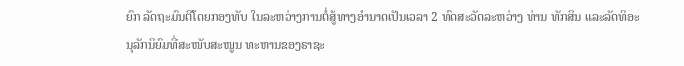ຍົກ ລັດຖະມົນຕີໂດຍກອງທັບ ໃນລະຫວ່າງການຕໍ່ສູ້ທາງອຳນາດເປັນເວລາ 2 ທົດສະວັດລະຫວ່າງ ທ່ານ ທັກສິນ ແລະລັດທິອະນຸລັກນິຍົມທີ່ສະໜັບສະໜູນ ທະຫານຂອງຣາຊະ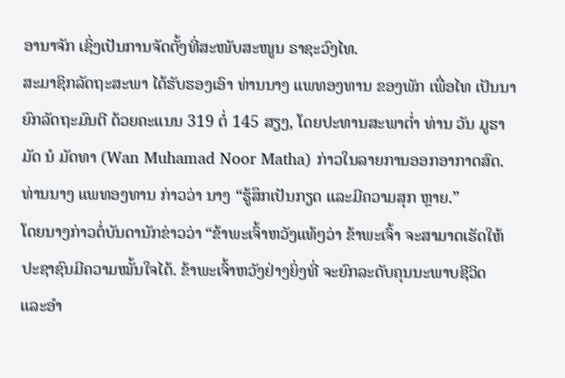ອານາຈັກ ເຊິ່ງເປັນການຈັດຕັ້ງທີ່ສະໜັບສະໜູນ ຣາຊະວົງໄທ.
ສະມາຊິກລັດຖະສະພາ ໄດ້ຮັບຮອງເອົາ ທ່ານນາງ ແພທອງທານ ຂອງພັກ ເພື່ອໄທ ເປັນນາຍົກລັດຖະມົນຕີ ດ້ວຍຄະແນນ 319 ຕໍ່ 145 ສຽງ, ໂດຍປະທານສະພາຕໍ່າ ທ່ານ ວັນ ມູຮາມັດ ນໍ ມັດທາ (Wan Muhamad Noor Matha) ກ່າວໃນລາຍການອອກອາກາດສົດ.
ທ່ານນາງ ແພທອງທານ ກ່າວວ່າ ນາງ “ຮູ້ສຶກເປັນກຽດ ແລະມີຄວາມສຸກ ຫຼາຍ.”
ໂດຍນາງກ່າວຕໍ່ບັນດານັກຂ່າວວ່າ “ຂ້າພະເຈົ້າຫວັງແທ້ໆວ່າ ຂ້າພະເຈົ້າ ຈະສາມາດເຮັດໃຫ້ປະຊາຊົນມີຄວາມໝັ້ນໃຈໄດ້. ຂ້າພະເຈົ້າຫວັງຢ່າງຍິ່ງທີ່ ຈະຍົກລະດັບຄຸນນະພາບຊີວິດ ແລະອໍາ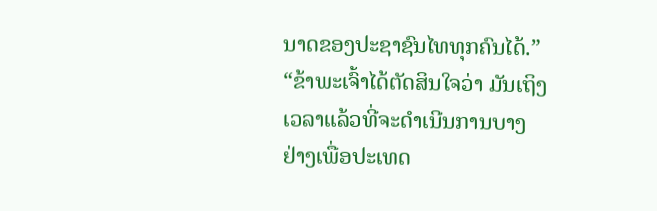ນາດຂອງປະຊາຊົນໄທທຸກຄົນໄດ້.”
“ຂ້າພະເຈົ້າໄດ້ຕັດສິນໃຈວ່າ ມັນເຖິງເວລາແລ້ວທີ່ຈະດໍາເນີນການບາງຢ່າງເພື່ອປະເທດ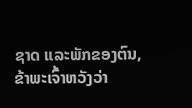ຊາດ ແລະພັກຂອງຕົນ, ຂ້າພະເຈົ້າຫວັງວ່າ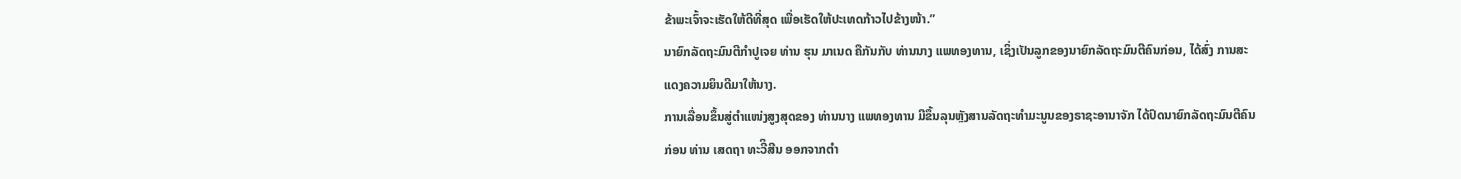ຂ້າພະເຈົ້າຈະເຮັດໃຫ້ດີທີ່ສຸດ ເພື່ອເຮັດໃຫ້ປະເທດກ້າວໄປຂ້າງໜ້າ.”
ນາຍົກລັດຖະມົນຕີກໍາປູເຈຍ ທ່ານ ຮຸນ ມາເນດ ຄືກັນກັບ ທ່ານນາງ ແພທອງທານ, ເຊິ່ງເປັນລູກຂອງນາຍົກລັດຖະມົນຕີຄົນກ່ອນ, ໄດ້ສົ່ງ ການສະແດງຄວາມຍິນດີມາໃຫ້ນາງ.
ການເລື່ອນຂຶ້ນສູ່ຕໍາແໜ່ງສູງສຸດຂອງ ທ່ານນາງ ແພທອງທານ ມີຂຶ້ນລຸນຫຼັງສານລັດຖະທຳມະນູນຂອງຣາຊະອານາຈັກ ໄດ້ປົດນາຍົກລັດຖະມົນຕີຄົນກ່ອນ ທ່ານ ເສດຖາ ທະວີິສີນ ອອກຈາກຕຳ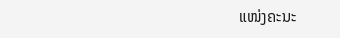ແໜ່ງຄະນະ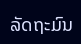ລັດຖະມົນ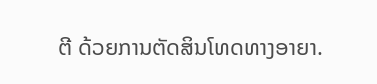ຕີ ດ້ວຍການຕັດສິນໂທດທາງອາຍາ.